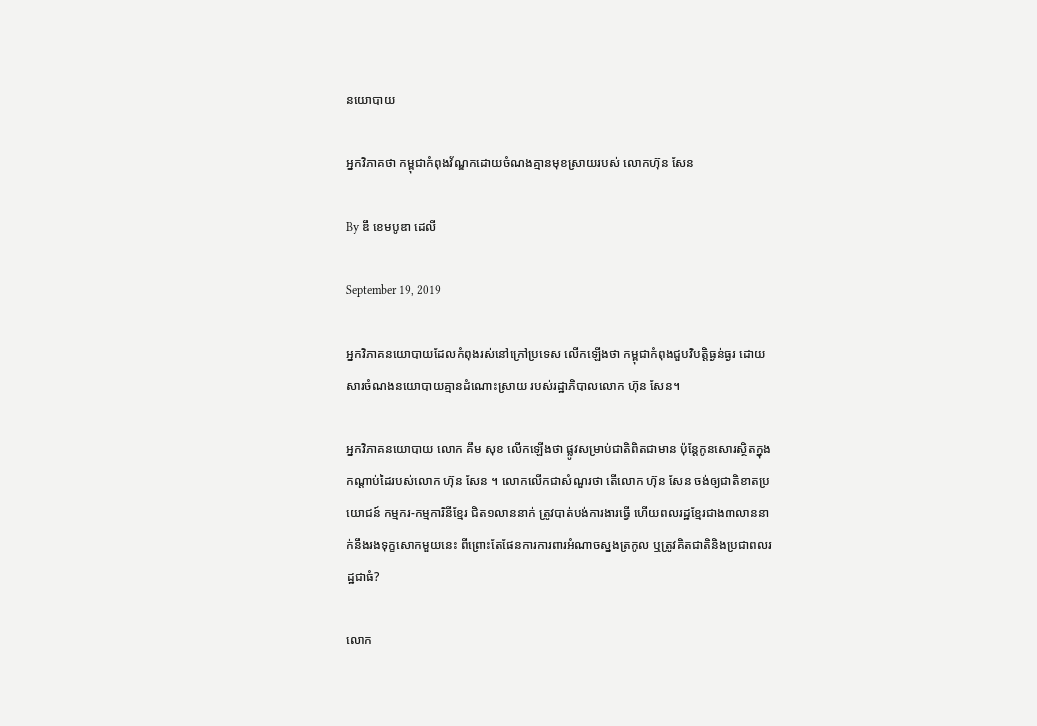នយោបាយ

អ្នកវិភាគថា កម្ពុជាកំពុងវ័ណ្ឌកដោយចំណងគ្មានមុខស្រាយរបស់ លោកហ៊ុន សែន

By ឌឹ ខេមបូឌា ដេលី

September 19, 2019

អ្នកវិភាគនយោបាយដែលកំពុងរស់នៅក្រៅប្រទេស លើកឡើងថា កម្ពុជាកំពុងជួបវិបត្តិធ្ងន់ធ្ងរ ដោយសារចំណងនយោបាយគ្មានដំណោះស្រាយ របស់រដ្ឋាភិបាលលោក ហ៊ុន សែន។

អ្នកវិភាគនយោបាយ លោក គឹម សុខ លើកឡើងថា ផ្លូវសម្រាប់ជាតិពិតជាមាន ប៉ុន្តែកូនសោរស្ថិតក្នុងកណ្តាប់ដៃរបស់លោក ហ៊ុន សែន ។ លោកលើកជាសំណួរថា តើលោក ហ៊ុន សែន ចង់ឲ្យជាតិខាតប្រយោជន៍ កម្មករ-កម្មការិនីខ្មែរ ជិត១លាននាក់ ត្រូវបាត់បង់ការងារធ្វើ ហើយពលរដ្ឋខ្មែរជាង៣លាននាក់នឹងរងទុក្ខសោកមួយនេះ ពីព្រោះតែផែនការការពារអំណាចស្នងត្រកូល ឬត្រូវគិតជាតិនិងប្រជាពលរដ្ឋជាធំ?

លោក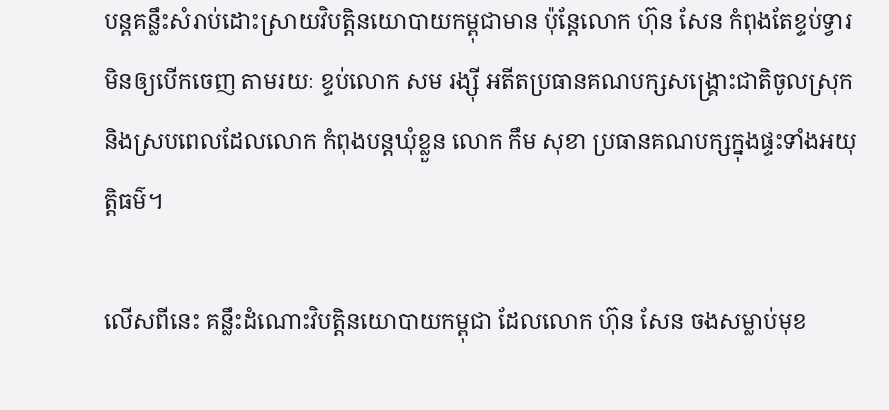បន្តគន្លឹះសំរាប់ដោះស្រាយវិបត្តិនយោបាយកម្ពុជាមាន ប៉ុន្តែលោក ហ៊ុន សែន កំពុងតែខ្ទប់ទ្វារមិនឲ្យបើកចេញ តាមរយៈ ខ្ទប់លោក សម រង្ស៊ី អតីតប្រធានគណបក្សសង្គ្រោះជាតិចូលស្រុក និងស្របពេលដែលលោក កំពុងបន្តឃុំខ្លួន លោក កឹម សុខា ប្រធានគណបក្សក្នុងផ្ទះទាំងអយុត្តិធម៌។

លើសពីនេះ គន្លឹះដំណោះវិបត្តិនយោបាយកម្ពុជា ដែលលោក ហ៊ុន សែន ចងសម្លាប់មុខ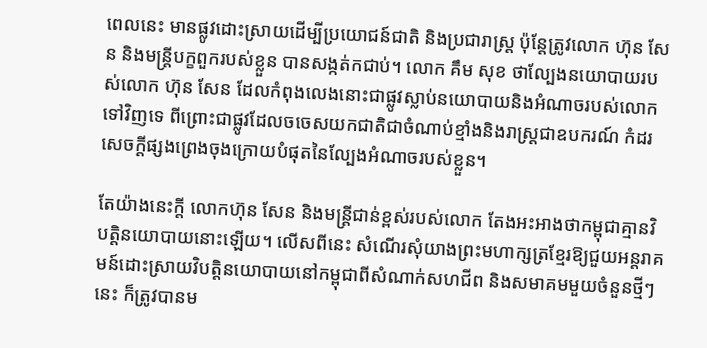ពេលនេះ មានផ្លូវដោះស្រាយដើម្បីប្រយោជន៍ជាតិ និងប្រជារាស្ត្រ ប៉ុន្តែត្រូវលោក ហ៊ុន សែន និងមន្ត្រីបក្ខពួករបស់ខ្លួន បានសង្កត់កជាប់។ លោក គឹម សុខ ថាល្បែងនយោបាយរបស់លោក ហ៊ុន សែន ដែលកំពុងលេងនោះជាផ្លូវស្លាប់នយោបាយនិងអំណាចរបស់លោកទៅវិញទេ ពីព្រោះជាផ្លូវដែលចចេសយកជាតិជាចំណាប់ខ្មាំងនិងរាស្ត្រជាឧបករណ៍ កំដរសេចក្ដីផ្សងព្រេងចុងក្រោយបំផុតនៃល្បែងអំណាចរបស់ខ្លួន។

តែយ៉ាងនេះក្តី លោកហ៊ុន សែន និងមន្ត្រីជាន់ខ្ពស់របស់លោក តែងអះអាងថាកម្ពុជាគ្មានវិបត្តិនយោបាយនោះឡើយ។ លើសពីនេះ សំណើរសុំយាងព្រះមហាក្សត្រខ្មែរឱ្យជួយអន្តរាគមន៍ដោះស្រាយវិបត្តិនយោបាយនៅកម្ពុជាពីសំណាក់សហជីព និងសមាគមមួយចំនួនថ្មីៗនេះ ក៏ត្រូវបានម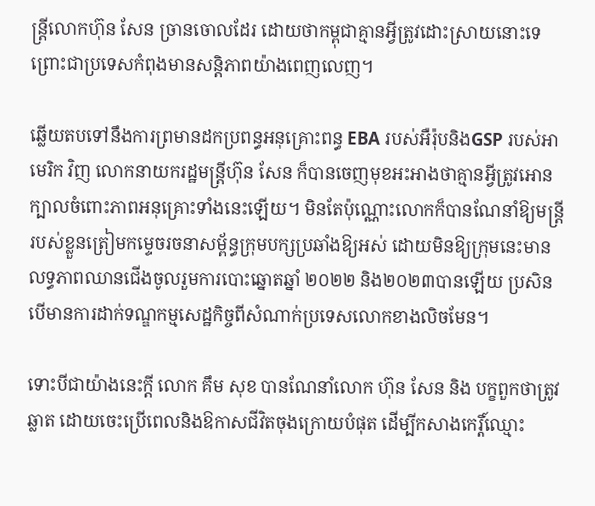ន្ត្រីលោកហ៊ុន សែន ច្រានចោលដែរ ដោយថាកម្ពុជាគ្មានអ្វីត្រូវដោះស្រាយនោះទេ ព្រោះជាប្រទេសកំពុងមានសន្តិភាពយ៉ាងពេញលេញ។

ឆ្លើយតបទៅនឹងការព្រមានដកប្រពន្ធអនុគ្រោះពន្ធ EBA របស់អឺរ៉ុបនិងGSP របស់អាមេរិក វិញ លោកនាយករដ្ឋមន្ត្រីហ៊ុន សែន ក៏បានចេញមុខអះអាងថាគ្មានអ្វីត្រូវអោនក្បាលចំពោះភាពអនុគ្រោះទាំងនេះឡើយ។ មិនតែប៉ុណ្ណោះលោកក៏បានណែនាំឱ្យមន្ត្រីរបស់ខ្លួនត្រៀមកម្ទេចរចនាសម្ព័ន្ធក្រុមបក្សប្រឆាំងឱ្យអស់ ដោយមិនឱ្យក្រុមនេះមានលទ្ធភាពឈានជើងចូលរួមការបោះឆ្នោតឆ្នាំ ២០២២ និង២០២៣បានឡើយ ប្រសិនបើមានការដាក់ទណ្ឌកម្មសេដ្ឋកិច្ចពីសំណាក់ប្រទេសលោកខាងលិចមែន។

ទោះបីជាយ៉ាងនេះក្តី លោក គឹម សុខ បានណែនាំលោក ហ៊ុន សែន និង បក្ខពួកថាត្រូវឆ្លាត ដោយចេះប្រើពេលនិងឱកាសជីវិតចុងក្រោយបំផុត ដើម្បីកសាងកេរ្តិ៍ឈ្មោះ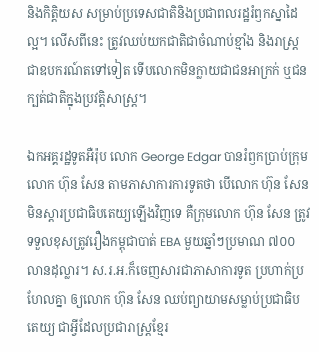និងកិត្តិយស សម្រាប់ប្រទេសជាតិនិងប្រជាពលរដ្ឋរំឭកស្នាដៃល្អ។ លើសពីនេះ ត្រូវឈប់យកជាតិជាចំណាប់ខ្មាំង និងរាស្ត្រជាឧបករណ៍តទៅទៀត ទើបលោកមិនក្លាយជាជនអាក្រក់ ឬជនក្បត់ជាតិក្នុងប្រវត្តិសាស្ត្រ។

ឯកអគ្គរដ្ឋទូតអឺរ៉ុប លោក George Edgar បានរំឭកប្រាប់ក្រុមលោក ហ៊ុន សែន តាមភាសាការការទូតថា បើលោក ហ៊ុន សែន មិនស្ដារប្រជាធិបតេយ្យឡើងវិញទេ គឺក្រុមលោក ហ៊ុន សែន ត្រូវទទួលខុសត្រូវរឿងកម្ពុជាបាត់ EBA មួយឆ្នាំៗប្រមាណ ៧០០លានដុល្លារ។ ស.រ.អ.ក៏ចេញសារជាភាសាការទូត ប្រហាក់ប្រហែលគ្នា ឲ្យលោក ហ៊ុន សែន ឈប់ព្យាយាមសម្លាប់ប្រជាធិបតេយ្យ ជាអ្វីដែលប្រជារាស្ត្រខ្មែរ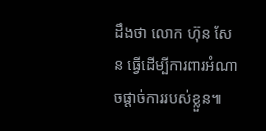ដឹងថា លោក ហ៊ុន សែន ធ្វើដើម្បីការពារអំណាចផ្ដាច់ការរបស់ខ្លួន៕